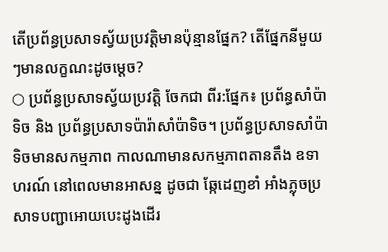តើប្រព័ន្ធប្រសាទស្វ័យប្រវត្តិមានប៉ុន្មានផ្នែក? តើផ្នែកនីមួយៗមានលក្ខណះដូចម្ដេច?
○ ប្រព័ន្ធប្រសាទស្វ័យប្រវត្តិ ចែកជា ពីរ:ផ្នែក៖ ប្រព័ន្ធសាំប៉ាទិច និង ប្រព័ន្ធប្រសាទប៉ារ៉ាសាំប៉ាទិច។ ប្រព័ន្ធប្រសាទសាំប៉ាទិចមានសកម្មភាព កាលណាមានសកម្មភាពតានតឹង ឧទាហរណ៍ នៅពេលមានអាសន្ន ដូចជា ឆ្កែដេញខាំ អាំងភ្លុចប្រសាទបញ្ជាអោយបេះដូងដើរ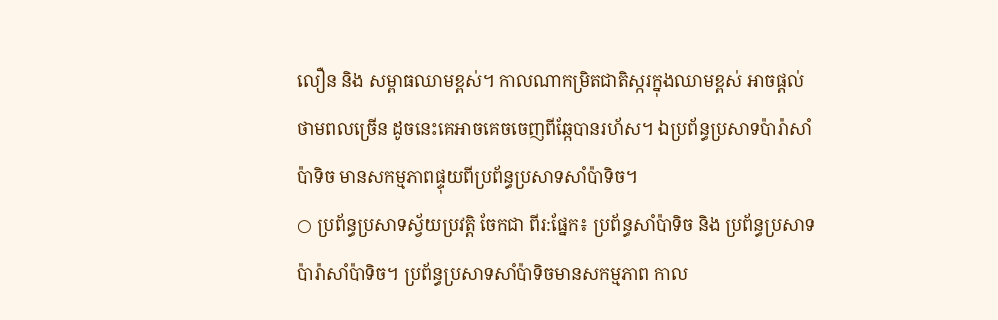លឿន និង សម្ពាធឈាមខ្ពស់។ កាលណាកម្រិតជាតិស្ករក្នុងឈាមខ្ពស់ អាចផ្ដល់ថាមពលច្រើន ដូចនេះគេអាចគេចចេញពីឆ្កែបានរហ័ស។ ឯប្រព័ន្ធប្រសាទប៉ារ៉ាសាំប៉ាទិច មានសកម្មភាពផ្ទុយពីប្រព័ន្ធប្រសាទសាំប៉ាទិច។
○ ប្រព័ន្ធប្រសាទស្វ័យប្រវត្តិ ចែកជា ពីរ:ផ្នែក៖ ប្រព័ន្ធសាំប៉ាទិច និង ប្រព័ន្ធប្រសាទប៉ារ៉ាសាំប៉ាទិច។ ប្រព័ន្ធប្រសាទសាំប៉ាទិចមានសកម្មភាព កាល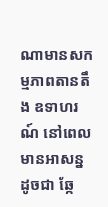ណាមានសកម្មភាពតានតឹង ឧទាហរណ៍ នៅពេលមានអាសន្ន ដូចជា ឆ្កែ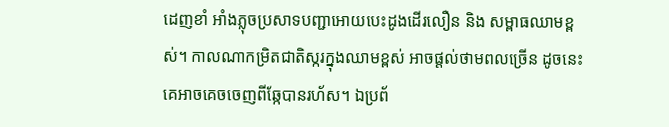ដេញខាំ អាំងភ្លុចប្រសាទបញ្ជាអោយបេះដូងដើរលឿន និង សម្ពាធឈាមខ្ពស់។ កាលណាកម្រិតជាតិស្ករក្នុងឈាមខ្ពស់ អាចផ្ដល់ថាមពលច្រើន ដូចនេះគេអាចគេចចេញពីឆ្កែបានរហ័ស។ ឯប្រព័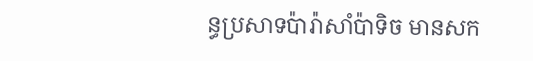ន្ធប្រសាទប៉ារ៉ាសាំប៉ាទិច មានសក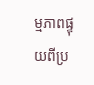ម្មភាពផ្ទុយពីប្រ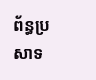ព័ន្ធប្រសាទ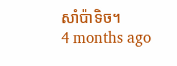សាំប៉ាទិច។
4 months ago